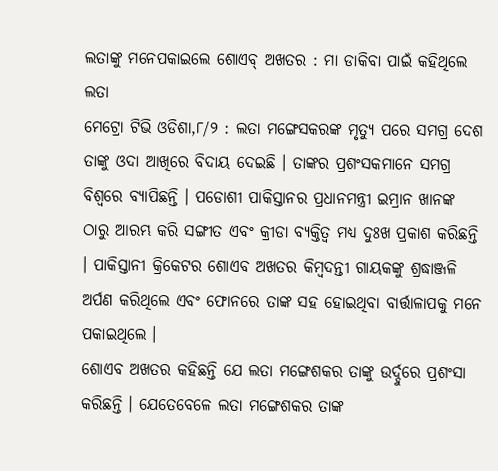ଲତାଙ୍କୁ ମନେପକାଇଲେ ଶୋଏବ୍ ଅଖତର : ମା ଡାକିବା ପାଇଁ କହିଥିଲେ ଲତା
ମେଟ୍ରୋ ଟିଭି ଓଡିଶା,୮/୨ : ଲତା ମଙ୍ଗେସକରଙ୍କ ମୃତ୍ୟୁ ପରେ ସମଗ୍ର ଦେଶ ତାଙ୍କୁ ଓଦା ଆଖିରେ ବିଦାୟ ଦେଇଛି । ତାଙ୍କର ପ୍ରଶଂସକମାନେ ସମଗ୍ର ବିଶ୍ୱରେ ବ୍ୟାପିଛନ୍ତି । ପଡୋଶୀ ପାକିସ୍ତାନର ପ୍ରଧାନମନ୍ତ୍ରୀ ଇମ୍ରାନ ଖାନଙ୍କ ଠାରୁ ଆରମ୍ଭ କରି ସଙ୍ଗୀତ ଏବଂ କ୍ରୀଡା ବ୍ୟକ୍ତିତ୍ୱ ମଧ୍ୟ ଦୁଃଖ ପ୍ରକାଶ କରିଛନ୍ତି । ପାକିସ୍ତାନୀ କ୍ରିକେଟର ଶୋଏବ ଅଖତର କିମ୍ବଦନ୍ତୀ ଗାୟକଙ୍କୁ ଶ୍ରଦ୍ଧାଞ୍ଜଳି ଅର୍ପଣ କରିଥିଲେ ଏବଂ ଫୋନରେ ତାଙ୍କ ସହ ହୋଇଥିବା ବାର୍ତ୍ତାଳାପକୁ ମନେ ପକାଇଥିଲେ ।
ଶୋଏବ ଅଖତର କହିଛନ୍ତି ଯେ ଲତା ମଙ୍ଗେଶକର ତାଙ୍କୁ ଉର୍ଦ୍ଦୁରେ ପ୍ରଶଂସା କରିଛନ୍ତି । ଯେତେବେଳେ ଲତା ମଙ୍ଗେଶକର ତାଙ୍କ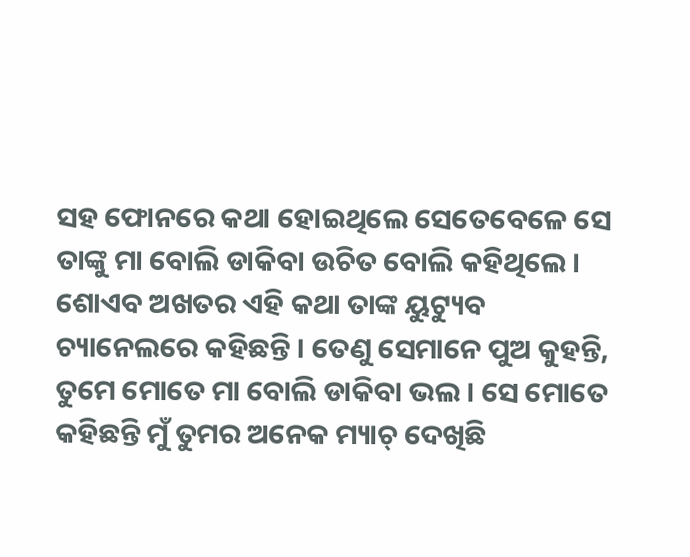ସହ ଫୋନରେ କଥା ହୋଇଥିଲେ ସେତେବେଳେ ସେ ତାଙ୍କୁ ମା ବୋଲି ଡାକିବା ଉଚିତ ବୋଲି କହିଥିଲେ । ଶୋଏବ ଅଖତର ଏହି କଥା ତାଙ୍କ ୟୁଟ୍ୟୁବ ଚ୍ୟାନେଲରେ କହିଛନ୍ତି । ତେଣୁ ସେମାନେ ପୁଅ କୁହନ୍ତି, ତୁମେ ମୋତେ ମା ବୋଲି ଡାକିବା ଭଲ । ସେ ମୋତେ କହିଛନ୍ତି ମୁଁ ତୁମର ଅନେକ ମ୍ୟାଚ୍ ଦେଖିଛି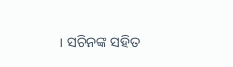। ସଚିନଙ୍କ ସହିତ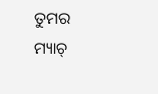ତୁମର ମ୍ୟାଚ୍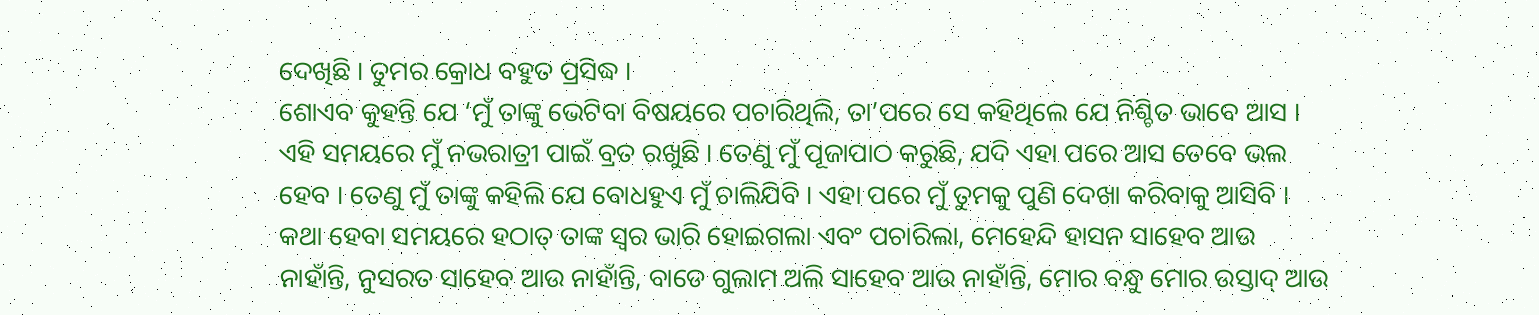ଦେଖିଛି । ତୁମର କ୍ରୋଧ ବହୁତ ପ୍ରସିଦ୍ଧ ।
ଶୋଏବ କୁହନ୍ତି ଯେ ‘ମୁଁ ତାଙ୍କୁ ଭେଟିବା ବିଷୟରେ ପଚାରିଥିଲି, ତା’ପରେ ସେ କହିଥିଲେ ଯେ ନିଶ୍ଚିତ ଭାବେ ଆସ । ଏହି ସମୟରେ ମୁଁ ନଭରାତ୍ରୀ ପାଇଁ ବ୍ରତ ରଖୁଛି । ତେଣୁ ମୁଁ ପୂଜାପାଠ କରୁଛି, ଯଦି ଏହା ପରେ ଆସ ତେବେ ଭଲ ହେବ । ତେଣୁ ମୁଁ ତାଙ୍କୁ କହିଲି ଯେ ବୋଧହୁଏ ମୁଁ ଚାଲିଯିବି । ଏହା ପରେ ମୁଁ ତୁମକୁ ପୁଣି ଦେଖା କରିବାକୁ ଆସିବି ।
କଥା ହେବା ସମୟରେ ହଠାତ୍ ତାଙ୍କ ସ୍ୱର ଭାରି ହୋଇଗଲା ଏବଂ ପଚାରିଲା, ମେହେନ୍ଦି ହାସନ ସାହେବ ଆଉ ନାହାଁନ୍ତି, ନୁସରତ ସାହେବ ଆଉ ନାହାଁନ୍ତି, ବାଡେ ଗୁଲାମ ଅଲି ସାହେବ ଆଉ ନାହାଁନ୍ତି, ମୋର ବନ୍ଧୁ ମୋର ଉସ୍ତାଦ୍ ଆଉ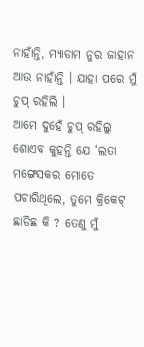ନାହାଁନ୍ତି, ମ୍ୟାଡାମ ନୁର ଜାହାନ ଆଉ ନାହାଁନ୍ତି । ଯାହା ପରେ ମୁଁ ଚୁପ୍ ରହିଲି ।
ଆମେ ଦୁହେଁ ଚୁପ୍ ରହିଲୁ ଶୋଏବ କୁହନ୍ତି ଯେ ‘ଲତା ମଙ୍ଗେସକର ମୋତେ ପଚାରିଥିଲେ, ତୁମେ କ୍ରିକେଟ୍ ଛାଡିଛ କି ? ତେଣୁ ମୁଁ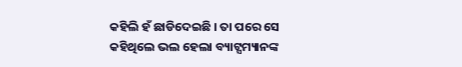କହିଲି ହଁ ଛାଡିଦେଇଛି । ତା ପରେ ସେ କହିଥିଲେ ଭଲ ହେଲା ବ୍ୟାଟ୍ସମ୍ୟାନଙ୍କ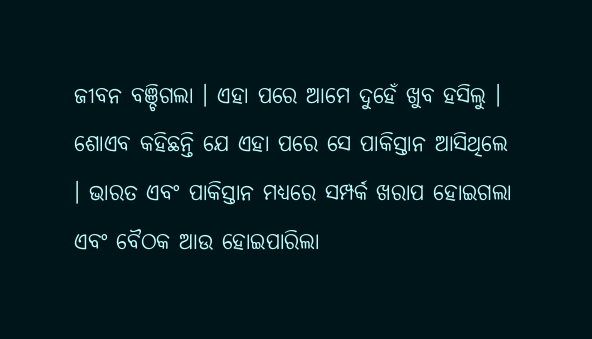ଜୀବନ ବଞ୍ଚିଗଲା । ଏହା ପରେ ଆମେ ଦୁହେଁ ଖୁବ ହସିଲୁ । ଶୋଏବ କହିଛନ୍ତି ଯେ ଏହା ପରେ ସେ ପାକିସ୍ତାନ ଆସିଥିଲେ । ଭାରତ ଏବଂ ପାକିସ୍ତାନ ମଧ୍ୟରେ ସମ୍ପର୍କ ଖରାପ ହୋଇଗଲା ଏବଂ ବୈଠକ ଆଉ ହୋଇପାରିଲା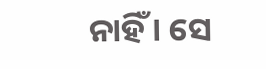ନାହିଁ । ସେ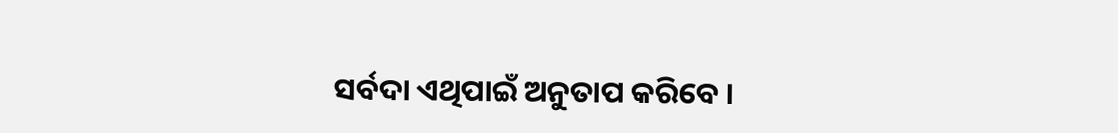ସର୍ବଦା ଏଥିପାଇଁ ଅନୁତାପ କରିବେ ।